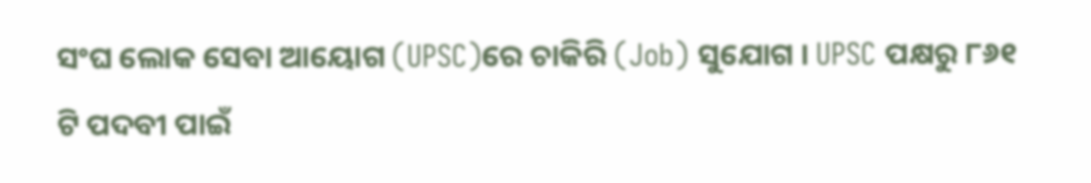ସଂଘ ଲୋକ ସେବା ଆୟୋଗ (UPSC)ରେ ଚାକିରି (Job) ସୁଯୋଗ । UPSC ପକ୍ଷରୁ ୮୬୧ ଟି ପଦବୀ ପାଇଁ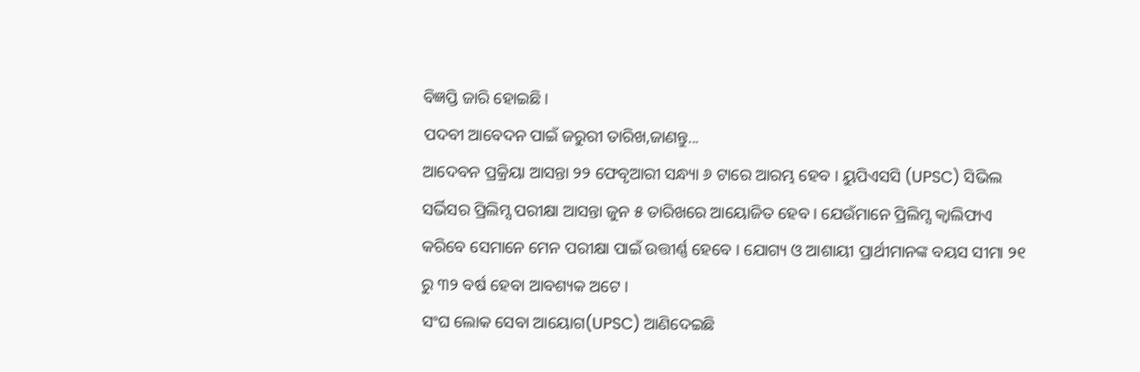ବିଜ୍ଞପ୍ତି ଜାରି ହୋଇଛି ।
ପଦବୀ ଆବେଦନ ପାଇଁ ଜରୁରୀ ତାରିଖ,ଜାଣନ୍ତୁ...
ଆଦେବନ ପ୍ରକ୍ରିୟା ଆସନ୍ତା ୨୨ ଫେବୃଆରୀ ସନ୍ଧ୍ୟା ୬ ଟାରେ ଆରମ୍ଭ ହେବ । ୟୁପିଏସସି (UPSC) ସିଭିଲ ସର୍ଭିସର ପ୍ରିଲିମ୍ସ ପରୀକ୍ଷା ଆସନ୍ତା ଜୁନ ୫ ତାରିଖରେ ଆୟୋଜିତ ହେବ । ଯେଉଁମାନେ ପ୍ରିଲିମ୍ସ କ୍ୱାଲିଫାଏ କରିବେ ସେମାନେ ମେନ ପରୀକ୍ଷା ପାଇଁ ଉତ୍ତୀର୍ଣ୍ଣ ହେବେ । ଯୋଗ୍ୟ ଓ ଆଶାୟୀ ପ୍ରାର୍ଥୀମାନଙ୍କ ବୟସ ସୀମା ୨୧ ରୁ ୩୨ ବର୍ଷ ହେବା ଆବଶ୍ୟକ ଅଟେ ।
ସଂଘ ଲୋକ ସେବା ଆୟୋଗ(UPSC) ଆଣିଦେଇଛି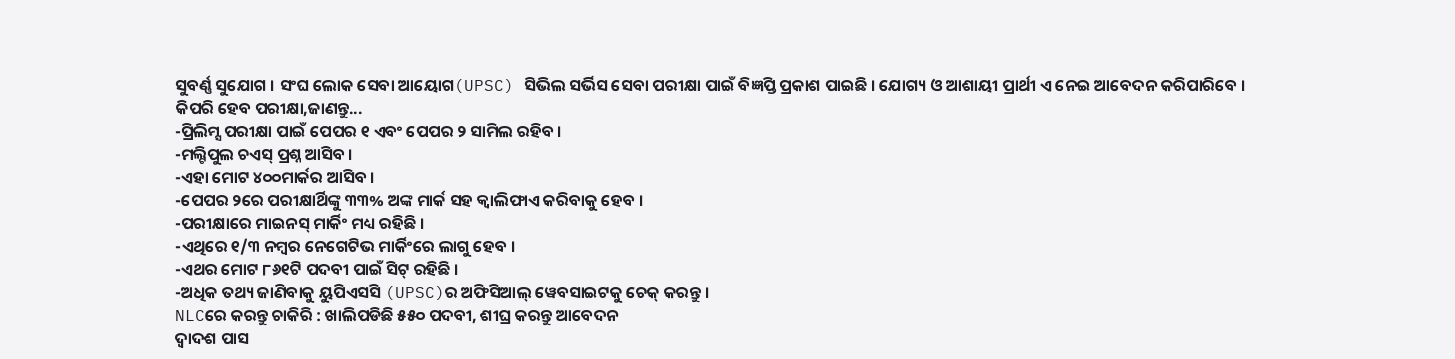ସୁବର୍ଣ୍ଣ ସୁଯୋଗ । ସଂଘ ଲୋକ ସେବା ଆୟୋଗ(UPSC) ସିଭିଲ ସର୍ଭିସ ସେବା ପରୀକ୍ଷା ପାଇଁ ବିଜ୍ଞପ୍ତି ପ୍ରକାଶ ପାଇଛି । ଯୋଗ୍ୟ ଓ ଆଶାୟୀ ପ୍ରାର୍ଥୀ ଏ ନେଇ ଆବେଦନ କରିପାରିବେ ।
କିପରି ହେବ ପରୀକ୍ଷା,ଜାଣନ୍ତୁ...
-ପ୍ରିଲିମ୍ସ ପରୀକ୍ଷା ପାଇଁ ପେପର ୧ ଏବଂ ପେପର ୨ ସାମିଲ ରହିବ ।
-ମଲ୍ଟିପୁଲ ଚଏସ୍ ପ୍ରଶ୍ନ ଆସିବ ।
-ଏହା ମୋଟ ୪୦୦ମାର୍କର ଆସିବ ।
-ପେପର ୨ରେ ପରୀକ୍ଷାର୍ଥିଙ୍କୁ ୩୩% ଅଙ୍କ ମାର୍କ ସହ କ୍ୱାଲିଫାଏ କରିବାକୁ ହେବ ।
-ପରୀକ୍ଷାରେ ମାଇନସ୍ ମାର୍କିଂ ମଧ୍ୟ ରହିଛି ।
-ଏଥିରେ ୧/୩ ନମ୍ବର ନେଗେଟିଭ ମାର୍କିଂରେ ଲାଗୁ ହେବ ।
-ଏଥର ମୋଟ ୮୬୧ଟି ପଦବୀ ପାଇଁ ସିଟ୍ ରହିଛି ।
-ଅଧିକ ତଥ୍ୟ ଜାଣିବାକୁ ୟୁପିଏସସି (UPSC)ର ଅଫିସିଆଲ୍ ୱେବସାଇଟକୁ ଚେକ୍ କରନ୍ତୁ ।
NLCରେ କରନ୍ତୁ ଚାକିରି : ଖାଲିପଡିଛି ୫୫୦ ପଦବୀ, ଶୀଘ୍ର କରନ୍ତୁ ଆବେଦନ
ଦ୍ୱାଦଶ ପାସ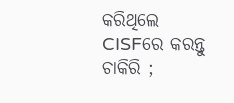କରିଥିଲେ CISFରେ କରନ୍ତୁ ଚାକିରି ;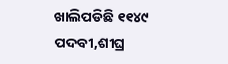ଖାଲିପଡିଛି ୧୧୪୯ ପଦବୀ,ଶୀଘ୍ର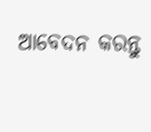ଆବେଦନ କରନ୍ତୁ